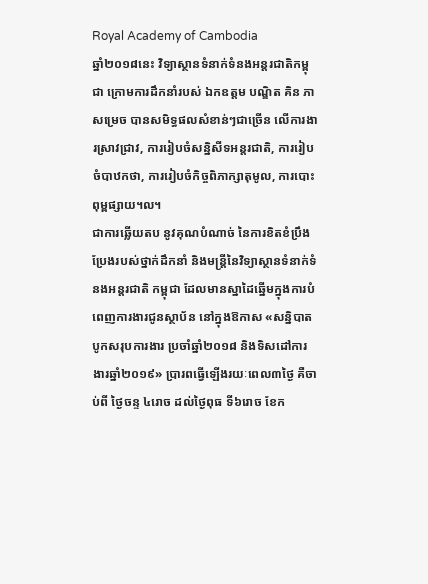Royal Academy of Cambodia
ឆ្នាំ២០១៨នេះ វិទ្យាស្ថានទំនាក់ទំនងអន្តរជាតិកម្ពុជា ក្រោមការដឹកនាំរបស់ ឯកឧត្តម បណ្ឌិត គិន ភា សម្រេច បានសមិទ្ធផលសំខាន់ៗជាច្រើន លើការងារស្រាវជ្រាវ, ការរៀបចំសន្និសីទអន្តរជាតិ, ការរៀបចំបាឋកថា, ការរៀបចំកិច្ចពិភាក្សាតុមូល, ការបោះពុម្ពផ្សាយ។ល។
ជាការឆ្លើយតប នូវគុណបំណាច់ នៃការខិតខំប្រឹងប្រែងរបស់ថ្នាក់ដឹកនាំ និងមន្ត្រីនៃវិទ្យាស្ថានទំនាក់ទំនងអន្តរជាតិ កម្ពុជា ដែលមានស្នាដៃឆ្នើមក្នុងការបំពេញការងារជូនស្ថាប័ន នៅក្នុងឱកាស «សន្និបាតបូកសរុបការងារ ប្រចាំឆ្នាំ២០១៨ និងទិសដៅការងារឆ្នាំ២០១៩» ប្រារពធ្វើឡើងរយៈពេល៣ថ្ងៃ គឺចាប់ពី ថ្ងៃចន្ទ ៤រោច ដល់ថ្ងៃពុធ ទី៦រោច ខែក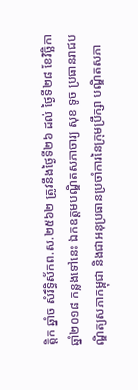ត្ដិក ឆ្នាំច សំរឹទ្ធិស័កព.ស.២៥៦២ ត្រូវនឹងថ្ងៃទី២៦ ដល់ ថ្ងៃទី២៨ ខែវិច្ឆិកា ឆ្នាំ២០១៨ កន្លងទៅនេះ ឯកឧត្តមបណ្ឌិតសភាចារ្យ សុខ ទូច ប្រធានរាជបណ្ឌិត្យសភាកម្ពុជា និងជាអនុប្រធានប្រចាំការនៃក្រុមប្រឹក្សា បណ្ឌិតសភា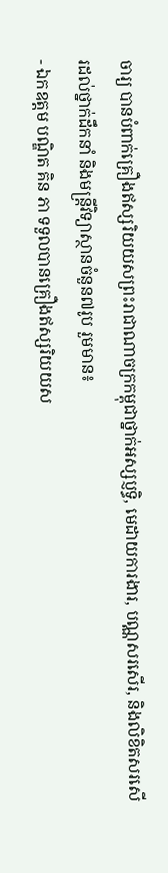ចារ្យ បានបំពាក់គ្រឿងឥស្សរិយយសព្រះរាជាណាចក្រកម្ពុជាថ្នាក់អស្សប្ញទ្ធិ, មេដាយការងារ, បណ្ណសរសើរ, និងលិខិតសរសើរដល់ថ្នាក់ដឹកនាំ និងមន្ត្រីវិទ្យាស្ថានចំនួន៧រូប រួមមាន៖
- ឯកឧត្តម បណ្ឌិត គិន ភា ទទួលបានគ្រឿងឥស្សរិយយស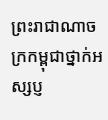ព្រះរាជាណាចក្រកម្ពុជាថ្នាក់អស្សប្ញ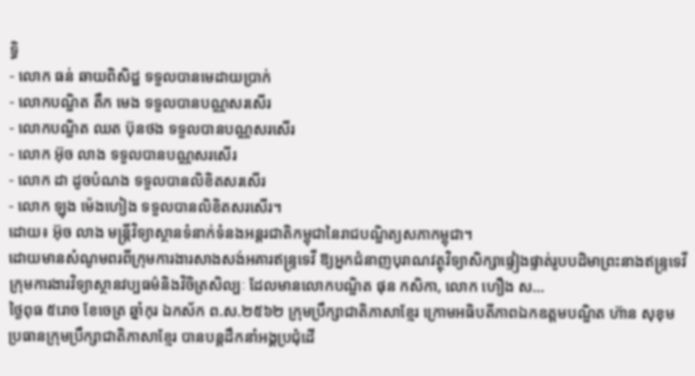ទ្ធិ
- លោក ធន់ ឆាយពិសិដ្ឋ ទទួលបានមេដាយប្រាក់
- លោកបណ្ឌិត តឹក មេង ទទួលបានបណ្ណសរសើរ
- លោកបណ្ឌិត ឈត ប៊ុនថង ទទួលបានបណ្ណសរសើរ
- លោក អ៊ុច លាង ទទួលបានបណ្ណសរសើរ
- លោក ដា ដូចបំណង ទទួលបានលិខិតសរសើរ
- លោក ឡុង ម៉េងហៀង ទទួលបានលិខិតសរសើរ។
ដោយ៖ អ៊ុច លាង មន្ត្រីវិទ្យាស្ថានទំនាក់ទំនងអន្តរជាតិកម្ពុជានៃរាជបណ្ឌិត្យសភាកម្ពុជា។
ដោយមានសំណូមពរពីក្រុមការងារសាងសង់អគារឥន្រ្ទទេវី ឱ្យអ្នកជំនាញបុរាណវត្ថុវិទ្យាសិក្សាផ្ទៀងផ្ទាត់រូបបដិមាព្រះនាងឥន្រ្ទទេវី ក្រុមការងារវិទ្យាស្ថានវប្បធម៌និងវិចិត្រសិល្បៈ ដែលមានលោកបណ្ឌិត ផុន កសិកា, លោក ហឿង ស...
ថ្ងៃពុធ ៥រោច ខែចេត្រ ឆ្នាំកុរ ឯកស័ក ព.ស.២៥៦២ ក្រុមប្រឹក្សាជាតិភាសាខ្មែរ ក្រោមអធិបតីភាពឯកឧត្តមបណ្ឌិត ហ៊ាន សុខុម ប្រធានក្រុមប្រឹក្សាជាតិភាសាខ្មែរ បានបន្តដឹកនាំអង្គប្រជុំដេី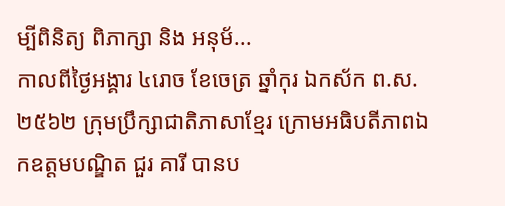ម្បីពិនិត្យ ពិភាក្សា និង អនុម័...
កាលពីថ្ងៃអង្គារ ៤រោច ខែចេត្រ ឆ្នាំកុរ ឯកស័ក ព.ស.២៥៦២ ក្រុមប្រឹក្សាជាតិភាសាខ្មែរ ក្រោមអធិបតីភាពឯកឧត្តមបណ្ឌិត ជួរ គារី បានប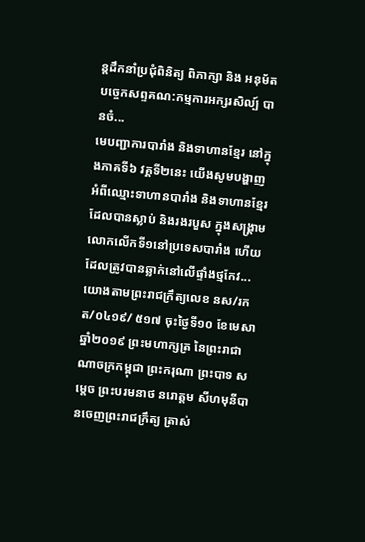ន្តដឹកនាំប្រជុំពិនិត្យ ពិភាក្សា និង អនុម័តបច្ចេកសព្ទគណ:កម្មការអក្សរសិល្ប៍ បានចំ...
មេបញ្ជាការបារាំង និងទាហានខ្មែរ នៅក្នុងភាគទី៦ វគ្គទី២នេះ យើងសូមបង្ហាញអំពីឈ្មោះទាហានបារាំង និងទាហានខ្មែរ ដែលបានស្លាប់ និងរងរបួស ក្នុងសង្គ្រាមលោកលើកទី១នៅប្រទេសបារាំង ហើយដែលត្រូវបានឆ្លាក់នៅលើផ្ទាំងថ្មកែវ...
យោងតាមព្រះរាជក្រឹត្យលេខ នស/រកត/០៤១៩/ ៥១៧ ចុះថ្ងៃទី១០ ខែមេសា ឆ្នាំ២០១៩ ព្រះមហាក្សត្រ នៃព្រះរាជាណាចក្រកម្ពុជា ព្រះករុណា ព្រះបាទ សម្តេច ព្រះបរមនាថ នរោត្តម សីហមុនីបានចេញព្រះរាជក្រឹត្យ ត្រាស់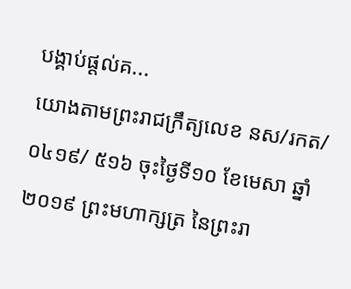បង្គាប់ផ្តល់គ...
យោងតាមព្រះរាជក្រឹត្យលេខ នស/រកត/០៤១៩/ ៥១៦ ចុះថ្ងៃទី១០ ខែមេសា ឆ្នាំ២០១៩ ព្រះមហាក្សត្រ នៃព្រះរា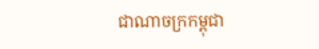ជាណាចក្រកម្ពុជា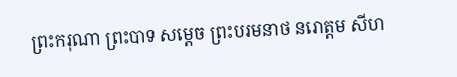ព្រះករុណា ព្រះបាទ សម្តេច ព្រះបរមនាថ នរោត្តម សីហ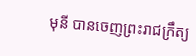មុនី បានចេញព្រះរាជក្រឹត្យ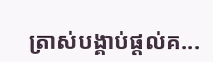ត្រាស់បង្គាប់ផ្តល់គ...